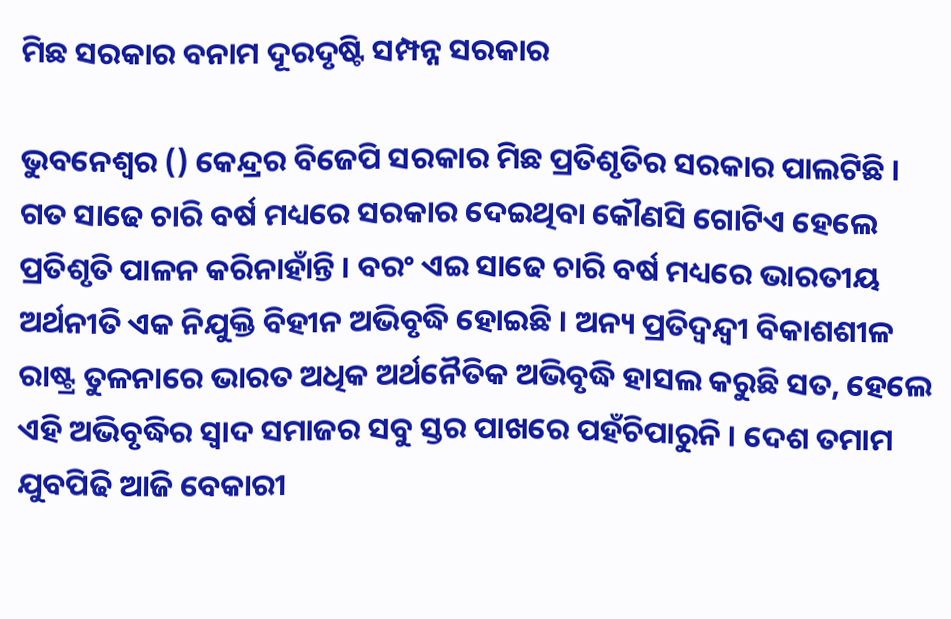ମିଛ ସରକାର ବନାମ ଦୂରଦୃଷ୍ଟି ସମ୍ପନ୍ନ ସରକାର

ଭୁବନେଶ୍ବର () କେନ୍ଦ୍ରର ବିଜେପି ସରକାର ମିଛ ପ୍ରତିଶୃତିର ସରକାର ପାଲଟିଛି । ଗତ ସାଢେ ଚାରି ବର୍ଷ ମଧ୍ୟରେ ସରକାର ଦେଇଥିବା କୌଣସି ଗୋଟିଏ ହେଲେ ପ୍ରତିଶୃତି ପାଳନ କରିନାହାଁନ୍ତି । ବରଂ ଏଇ ସାଢେ ଚାରି ବର୍ଷ ମଧ୍ୟରେ ଭାରତୀୟ ଅର୍ଥନୀତି ଏକ ନିଯୁକ୍ତି ବିହୀନ ଅଭିବୃଦ୍ଧି ହୋଇଛି । ଅନ୍ୟ ପ୍ରତିଦ୍ବନ୍ଦ୍ବୀ ବିକାଶଶୀଳ ରାଷ୍ଟ୍ର ତୁଳନାରେ ଭାରତ ଅଧିକ ଅର୍ଥନୈତିକ ଅଭିବୃଦ୍ଧି ହାସଲ କରୁଛି ସତ, ହେଲେ ଏହି ଅଭିବୃଦ୍ଧିର ସ୍ବାଦ ସମାଜର ସବୁ ସ୍ତର ପାଖରେ ପହଁଚିପାରୁନି । ଦେଶ ତମାମ ଯୁବପିଢି ଆଜି ବେକାରୀ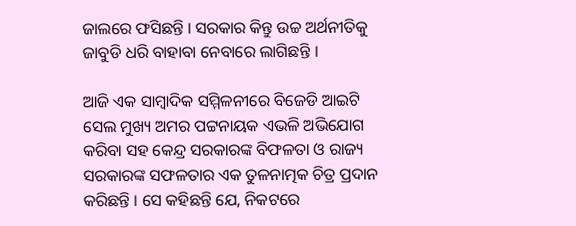ଜାଲରେ ଫସିଛନ୍ତି । ସରକାର କିନ୍ତୁ ଉଚ୍ଚ ଅର୍ଥନୀତିକୁ ଜାବୁଡି ଧରି ବାହାବା ନେବାରେ ଲାଗିଛନ୍ତି ।

ଆଜି ଏକ ସାମ୍ବାଦିକ ସମ୍ମିଳନୀରେ ବିଜେଡି ଆଇଟି ସେଲ ମୁଖ୍ୟ ଅମର ପଟ୍ଟନାୟକ ଏଭଳି ଅଭିଯୋଗ କରିବା ସହ କେନ୍ଦ୍ର ସରକାରଙ୍କ ବିଫଳତା ଓ ରାଜ୍ୟ ସରକାରଙ୍କ ସଫଳତାର ଏକ ତୁଳନାତ୍ମକ ଚିତ୍ର ପ୍ରଦାନ କରିଛନ୍ତି । ସେ କହିଛନ୍ତି ଯେ, ନିକଟରେ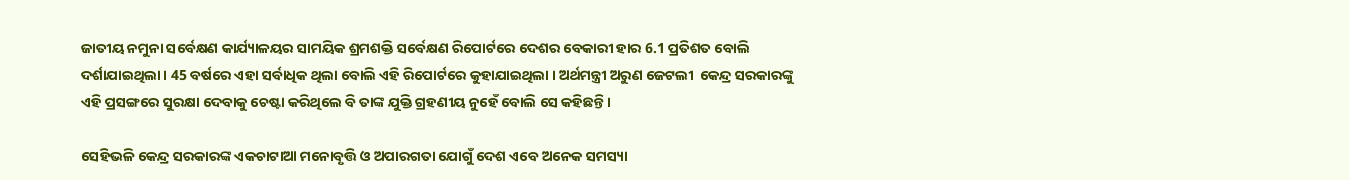ଜାତୀୟ ନମୁନା ସର୍ବେକ୍ଷଣ କାର୍ଯ୍ୟାଳୟର ସାମୟିକ ଶ୍ରମଶକ୍ତି ସର୍ବେକ୍ଷଣ ରିପୋର୍ଟରେ ଦେଶର ବେକାରୀ ହାର 6.1 ପ୍ରତିଶତ ବୋଲି ଦର୍ଶାଯାଇଥିଲା । 45 ବର୍ଷରେ ଏହା ସର୍ବାଧିକ ଥିଲା ବୋଲି ଏହି ରିପୋର୍ଟରେ କୁହାଯାଇଥିଲା । ଅର୍ଥମନ୍ତ୍ରୀ ଅରୁଣ ଜେଟଲୀ  କେନ୍ଦ୍ର ସରକାରଙ୍କୁ ଏହି ପ୍ରସଙ୍ଗରେ ସୁରକ୍ଷା ଦେବାକୁ ଚେଷ୍ଟା କରିଥିଲେ ବି ତାଙ୍କ ଯୁକ୍ତି ଗ୍ରହଣୀୟ ନୁହେଁ ବୋଲି ସେ କହିଛନ୍ତି ।

ସେହିଭଳି କେନ୍ଦ୍ର ସରକାରଙ୍କ ଏକଚାଟାଆ ମନୋବୃତ୍ତି ଓ ଅପାରଗତା ଯୋଗୁଁ ଦେଶ ଏବେ ଅନେକ ସମସ୍ୟା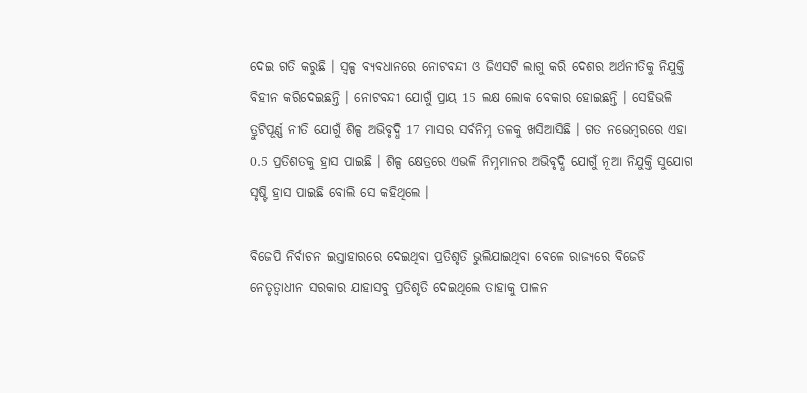ଦେଇ ଗତି କରୁଛି । ସ୍ବଳ୍ପ ବ୍ୟବଧାନରେ ନୋଟବନ୍ଦୀ ଓ ଜିଏସଟି ଲାଗୁ କରି ଦେଶର ଅର୍ଥନୀତିକୁ ନିଯୁକ୍ତି ବିହୀନ କରିଦେଇଛନ୍ତି । ନୋଟବନ୍ଦୀ ଯୋଗୁଁ ପ୍ରାୟ 15 ଲକ୍ଷ ଲୋକ ବେକାର ହୋଇଛନ୍ତି । ସେହିଭଳି ତ୍ରୁଟିପୂର୍ଣ୍ଣ ନୀତି ଯୋଗୁଁ ଶିଳ୍ପ ଅଭିବୃଦ୍ଧି 17 ମାସର ସର୍ବନିମ୍ନ ତଳକୁ ଖସିଆସିଛି । ଗତ ନଭେମ୍ବରରେ ଏହା 0.5 ପ୍ରତିଶତକୁ ହ୍ରାସ ପାଇଛି । ଶିଳ୍ପ କ୍ଷେତ୍ରରେ ଏଭଳି ନିମ୍ନମାନର ଅଭିବୃଦ୍ଧି ଯୋଗୁଁ ନୂଆ ନିଯୁକ୍ତି ସୁଯୋଗ ସୃଷ୍ଟି ହ୍ରାସ ପାଇଛି ବୋଲି ସେ କହିଥିଲେ ।

ବିଜେପି ନିର୍ବାଚନ ଇସ୍ତାହାରରେ ଦେଇଥିବା ପ୍ରତିଶୃତି ଭୁଲିଯାଇଥିବା ବେଳେ ରାଜ୍ୟରେ ବିଜେଡି ନେତୃତ୍ବାଧୀନ ସରକାର ଯାହାସବୁ ପ୍ରତିଶୃତି ଦେଇଥିଲେ ତାହାକୁ ପାଳନ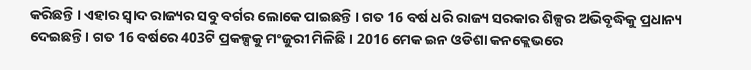କରିଛନ୍ତି । ଏହାର ସ୍ବାଦ ରାଜ୍ୟର ସବୁ ବର୍ଗର ଲୋକେ ପାଇଛନ୍ତି । ଗତ 16 ବର୍ଷ ଧରି ରାଜ୍ୟ ସରକାର ଶିଳ୍ପର ଅଭିବୃଦ୍ଧିକୁ ପ୍ରଧାନ୍ୟ ଦେଇଛନ୍ତି । ଗତ 16 ବର୍ଷରେ 403ଟି ପ୍ରକଳ୍ପକୁ ମଂଜୁରୀ ମିଳିଛି । 2016 ମେକ ଇନ ଓଡିଶା କନକ୍ଲେଭରେ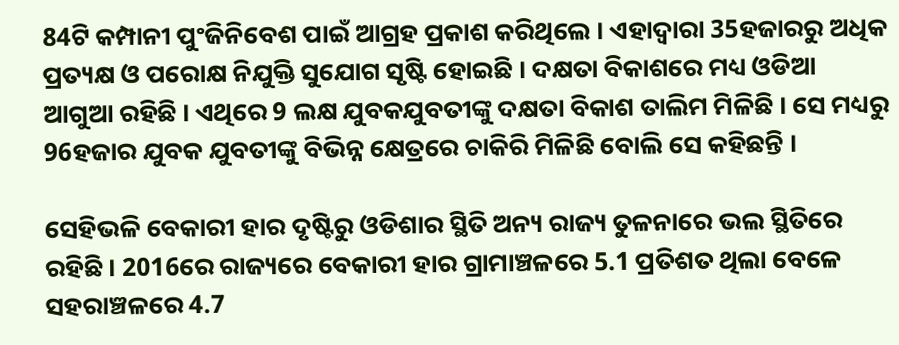84ଟି କମ୍ପାନୀ ପୁଂଜିନିବେଶ ପାଇଁ ଆଗ୍ରହ ପ୍ରକାଶ କରିଥିଲେ । ଏହାଦ୍ବାରା 35ହଜାରରୁ ଅଧିକ ପ୍ରତ୍ୟକ୍ଷ ଓ ପରୋକ୍ଷ ନିଯୁକ୍ତି ସୁଯୋଗ ସୃଷ୍ଟି ହୋଇଛି । ଦକ୍ଷତା ବିକାଶରେ ମଧ୍ୟ ଓଡିଆ ଆଗୁଆ ରହିଛି । ଏଥିରେ 9 ଲକ୍ଷ ଯୁବକଯୁବତୀଙ୍କୁ ଦକ୍ଷତା ବିକାଶ ତାଲିମ ମିଳିଛି । ସେ ମଧ୍ୟରୁ 96ହଜାର ଯୁବକ ଯୁବତୀଙ୍କୁ ବିଭିନ୍ନ କ୍ଷେତ୍ରରେ ଚାକିରି ମିଳିଛି ବୋଲି ସେ କହିଛନ୍ତି ।

ସେହିଭଳି ବେକାରୀ ହାର ଦୃଷ୍ଟିରୁ ଓଡିଶାର ସ୍ଥିତି ଅନ୍ୟ ରାଜ୍ୟ ତୁଳନାରେ ଭଲ ସ୍ଥିତିରେ ରହିଛି । 2016ରେ ରାଜ୍ୟରେ ବେକାରୀ ହାର ଗ୍ରାମାଞ୍ଚଳରେ 5.1 ପ୍ରତିଶତ ଥିଲା ବେଳେ ସହରାଞ୍ଚଳରେ 4.7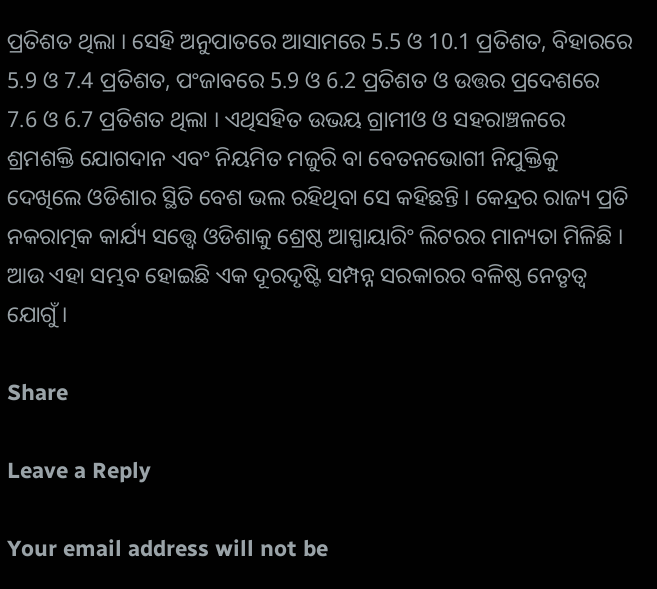ପ୍ରତିଶତ ଥିଲା । ସେହି ଅନୁପାତରେ ଆସାମରେ 5.5 ଓ 10.1 ପ୍ରତିଶତ, ବିହାରରେ 5.9 ଓ 7.4 ପ୍ରତିଶତ, ପଂଜାବରେ 5.9 ଓ 6.2 ପ୍ରତିଶତ ଓ ଉତ୍ତର ପ୍ରଦେଶରେ 7.6 ଓ 6.7 ପ୍ରତିଶତ ଥିଲା । ଏଥିସହିତ ଉଭୟ ଗ୍ରାମୀଓ ଓ ସହରାଞ୍ଚଳରେ ଶ୍ରମଶକ୍ତି ଯୋଗଦାନ ଏବଂ ନିୟମିତ ମଜୁରି ବା ବେତନଭୋଗୀ ନିଯୁକ୍ତିକୁ ଦେଖିଲେ ଓଡିଶାର ସ୍ଥିତି ବେଶ ଭଲ ରହିଥିବା ସେ କହିଛନ୍ତି । କେନ୍ଦ୍ରର ରାଜ୍ୟ ପ୍ରତି ନକରାତ୍ମକ କାର୍ଯ୍ୟ ସତ୍ତ୍ବେ ଓଡିଶାକୁ ଶ୍ରେଷ୍ଠ ଆସ୍ପାୟାରିଂ ଲିଟରର ମାନ୍ୟତା ମିଳିଛି । ଆଉ ଏହା ସମ୍ଭବ ହୋଇଛି ଏକ ଦୂରଦୃଷ୍ଟି ସମ୍ପନ୍ନ ସରକାରର ବଳିଷ୍ଠ ନେତୃତ୍ବ ଯୋଗୁଁ ।

Share

Leave a Reply

Your email address will not be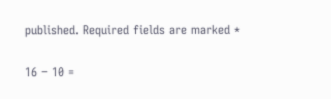published. Required fields are marked *

16 − 10 =